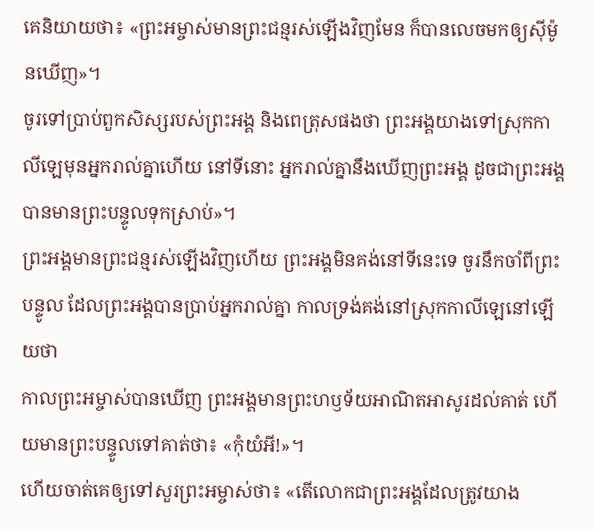គេនិយាយថា៖ «ព្រះអម្ចាស់មានព្រះជន្មរស់ឡើងវិញមែន ក៏បានលេចមកឲ្យស៊ីម៉ូនឃើញ»។
ចូរទៅប្រាប់ពួកសិស្សរបស់ព្រះអង្គ និងពេត្រុសផងថា ព្រះអង្គយាងទៅស្រុកកាលីឡេមុនអ្នករាល់គ្នាហើយ នៅទីនោះ អ្នករាល់គ្នានឹងឃើញព្រះអង្គ ដូចជាព្រះអង្គបានមានព្រះបន្ទូលទុកស្រាប់»។
ព្រះអង្គមានព្រះជន្មរស់ឡើងវិញហើយ ព្រះអង្គមិនគង់នៅទីនេះទេ ចូរនឹកចាំពីព្រះបន្ទូល ដែលព្រះអង្គបានប្រាប់អ្នករាល់គ្នា កាលទ្រង់គង់នៅស្រុកកាលីឡេនៅឡើយថា
កាលព្រះអម្ចាស់បានឃើញ ព្រះអង្គមានព្រះហឫទ័យអាណិតអាសូរដល់គាត់ ហើយមានព្រះបន្ទូលទៅគាត់ថា៖ «កុំយំអី!»។
ហើយចាត់គេឲ្យទៅសួរព្រះអម្ចាស់ថា៖ «តើលោកជាព្រះអង្គដែលត្រូវយាង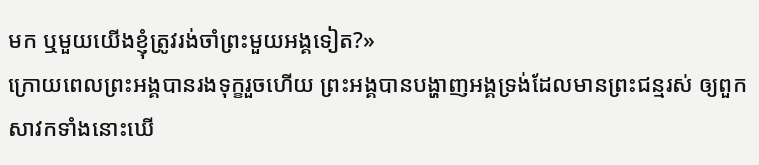មក ឬមួយយើងខ្ញុំត្រូវរង់ចាំព្រះមួយអង្គទៀត?»
ក្រោយពេលព្រះអង្គបានរងទុក្ខរួចហើយ ព្រះអង្គបានបង្ហាញអង្គទ្រង់ដែលមានព្រះជន្មរស់ ឲ្យពួកសាវកទាំងនោះឃើ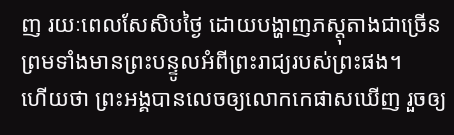ញ រយៈពេលសែសិបថ្ងៃ ដោយបង្ហាញភស្តុតាងជាច្រើន ព្រមទាំងមានព្រះបន្ទូលអំពីព្រះរាជ្យរបស់ព្រះផង។
ហើយថា ព្រះអង្គបានលេចឲ្យលោកកេផាសឃើញ រួចឲ្យ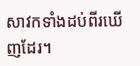សាវកទាំងដប់ពីរឃើញដែរ។